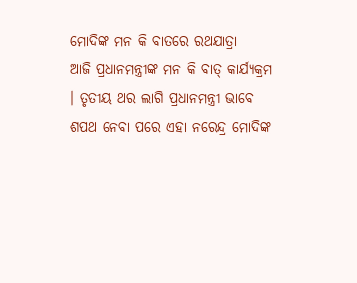ମୋଦିଙ୍କ ମନ କି ବାତରେ ରଥଯାତ୍ରା
ଆଜି ପ୍ରଧାନମନ୍ତ୍ରୀଙ୍କ ମନ କି ବାତ୍ କାର୍ଯ୍ୟକ୍ରମ । ତୃତୀୟ ଥର ଲାଗି ପ୍ରଧାନମନ୍ତ୍ରୀ ଭାବେ ଶପଥ ନେବା ପରେ ଏହା ନରେନ୍ଦ୍ର ମୋଦିଙ୍କ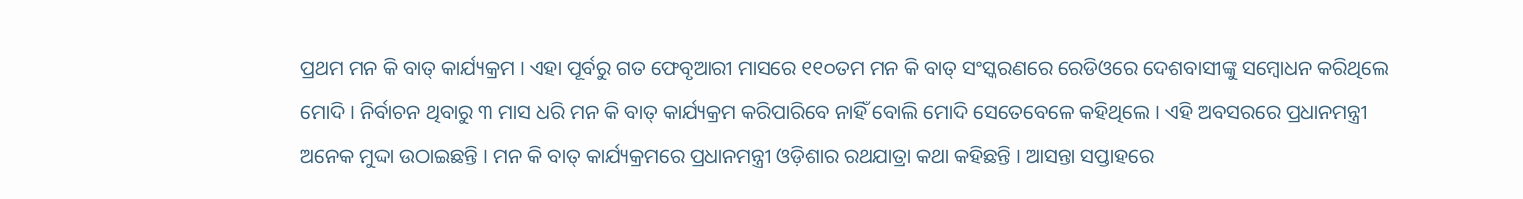ପ୍ରଥମ ମନ କି ବାତ୍ କାର୍ଯ୍ୟକ୍ରମ । ଏହା ପୂର୍ବରୁ ଗତ ଫେବୃଆରୀ ମାସରେ ୧୧୦ତମ ମନ କି ବାତ୍ ସଂସ୍କରଣରେ ରେଡିଓରେ ଦେଶବାସୀଙ୍କୁ ସମ୍ବୋଧନ କରିଥିଲେ ମୋଦି । ନିର୍ବାଚନ ଥିବାରୁ ୩ ମାସ ଧରି ମନ କି ବାତ୍ କାର୍ଯ୍ୟକ୍ରମ କରିପାରିବେ ନାହିଁ ବୋଲି ମୋଦି ସେତେବେଳେ କହିଥିଲେ । ଏହି ଅବସରରେ ପ୍ରଧାନମନ୍ତ୍ରୀ ଅନେକ ମୁଦ୍ଦା ଉଠାଇଛନ୍ତି । ମନ କି ବାତ୍ କାର୍ଯ୍ୟକ୍ରମରେ ପ୍ରଧାନମନ୍ତ୍ରୀ ଓଡ଼ିଶାର ରଥଯାତ୍ରା କଥା କହିଛନ୍ତି । ଆସନ୍ତା ସପ୍ତାହରେ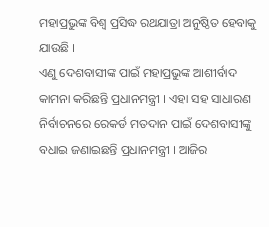ମହାପ୍ରଭୁଙ୍କ ବିଶ୍ୱ ପ୍ରସିଦ୍ଧ ରଥଯାତ୍ରା ଅନୁଷ୍ଠିତ ହେବାକୁ ଯାଉଛି ।
ଏଣୁ ଦେଶବାସୀଙ୍କ ପାଇଁ ମହାପ୍ରଭୁଙ୍କ ଆଶୀର୍ବାଦ କାମନା କରିଛନ୍ତି ପ୍ରଧାନମନ୍ତ୍ରୀ । ଏହା ସହ ସାଧାରଣ ନିର୍ବାଚନରେ ରେକର୍ଡ ମତଦାନ ପାଇଁ ଦେଶବାସୀଙ୍କୁ ବଧାଇ ଜଣାଇଛନ୍ତି ପ୍ରଧାନମନ୍ତ୍ରୀ । ଆଜିର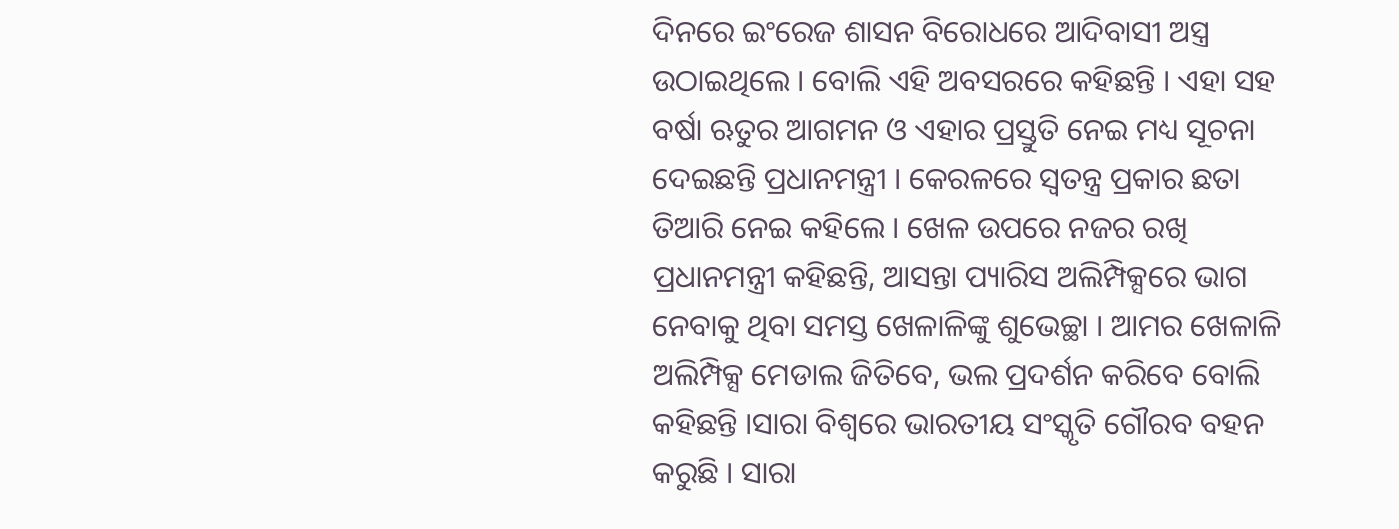ଦିନରେ ଇଂରେଜ ଶାସନ ବିରୋଧରେ ଆଦିବାସୀ ଅସ୍ତ୍ର ଉଠାଇଥିଲେ । ବୋଲି ଏହି ଅବସରରେ କହିଛନ୍ତି । ଏହା ସହ ବର୍ଷା ଋତୁର ଆଗମନ ଓ ଏହାର ପ୍ରସ୍ତୁତି ନେଇ ମଧ୍ୟ ସୂଚନା ଦେଇଛନ୍ତି ପ୍ରଧାନମନ୍ତ୍ରୀ । କେରଳରେ ସ୍ୱତନ୍ତ୍ର ପ୍ରକାର ଛତା ତିଆରି ନେଇ କହିଲେ । ଖେଳ ଉପରେ ନଜର ରଖି ପ୍ରଧାନମନ୍ତ୍ରୀ କହିଛନ୍ତି, ଆସନ୍ତା ପ୍ୟାରିସ ଅଲିମ୍ପିକ୍ସରେ ଭାଗ ନେବାକୁ ଥିବା ସମସ୍ତ ଖେଳାଳିଙ୍କୁ ଶୁଭେଚ୍ଛା । ଆମର ଖେଳାଳି ଅଲିମ୍ପିକ୍ସ ମେଡାଲ ଜିତିବେ, ଭଲ ପ୍ରଦର୍ଶନ କରିବେ ବୋଲି କହିଛନ୍ତି ।ସାରା ବିଶ୍ୱରେ ଭାରତୀୟ ସଂସ୍କୃତି ଗୌରବ ବହନ କରୁଛି । ସାରା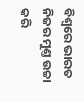ବିଶ୍ୱରେ ଭାରତ ନିଜର ମୁଣ୍ତ ଉଚ୍ଚା କରି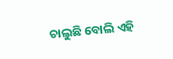ଚାଲୁଛି ବୋଲି ଏହି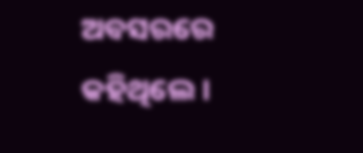ଅବସରରେ କହିଥିଲେ ।